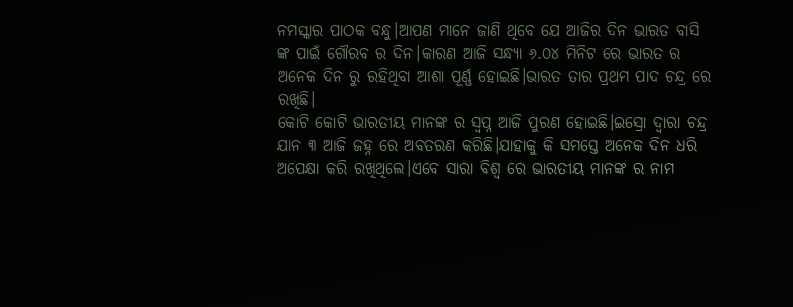ନମସ୍କାର ପାଠକ ବନ୍ଧୁ।ଆପଣ ମାନେ ଜାଣି ଥିବେ ଯେ ଆଜିର ଦିନ ଭାରତ ବାସି ଙ୍କ ପାଇଁ ଗୌରବ ର ଦିନ।କାରଣ ଆଜି ସନ୍ଧ୍ୟା ୬.୦୪ ମିନିଟ ରେ ଭାରତ ର ଅନେକ ଦିନ ରୁ ରହିଥିବା ଆଶା ପୂର୍ଣ୍ଣ ହୋଇଛି।ଭାରତ ତାର ପ୍ରଥମ ପାଦ ଚନ୍ଦ୍ର ରେ ରଖିଛି।
କୋଟି କୋଟି ଭାରତୀୟ ମାନଙ୍କ ର ସ୍ବପ୍ନ ଆଜି ପୁରଣ ହୋଇଛି।ଇସ୍ରୋ ଦ୍ୱାରା ଚନ୍ଦ୍ର ଯାନ ୩ ଆଜି ଜହ୍ନ ରେ ଅବତରଣ କରିଛି।ଯାହାକୁ କି ସମସ୍ତେ ଅନେକ ଦିନ ଧରି ଅପେକ୍ଷା କରି ରଖିଥିଲେ।ଏବେ ସାରା ବିଶ୍ଵ ରେ ଭାରତୀୟ ମାନଙ୍କ ର ନାମ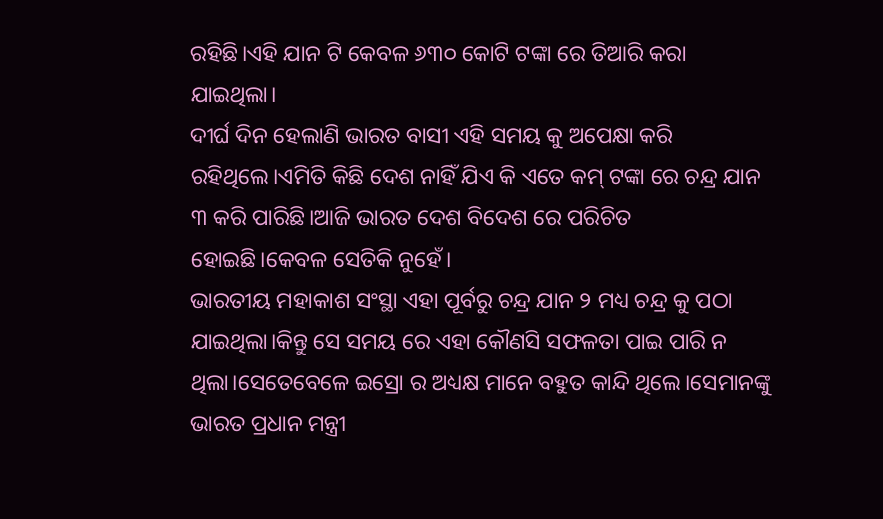ରହିଛି।ଏହି ଯାନ ଟି କେବଳ ୬୩୦ କୋଟି ଟଙ୍କା ରେ ତିଆରି କରା ଯାଇଥିଲା।
ଦୀର୍ଘ ଦିନ ହେଲାଣି ଭାରତ ବାସୀ ଏହି ସମୟ କୁ ଅପେକ୍ଷା କରି ରହିଥିଲେ।ଏମିତି କିଛି ଦେଶ ନାହିଁ ଯିଏ କି ଏତେ କମ୍ ଟଙ୍କା ରେ ଚନ୍ଦ୍ର ଯାନ ୩ କରି ପାରିଛି।ଆଜି ଭାରତ ଦେଶ ବିଦେଶ ରେ ପରିଚିତ ହୋଇଛି।କେବଳ ସେତିକି ନୁହେଁ।
ଭାରତୀୟ ମହାକାଶ ସଂସ୍ଥା ଏହା ପୂର୍ବରୁ ଚନ୍ଦ୍ର ଯାନ ୨ ମଧ୍ୟ ଚନ୍ଦ୍ର କୁ ପଠା ଯାଇଥିଲା।କିନ୍ତୁ ସେ ସମୟ ରେ ଏହା କୌଣସି ସଫଳତା ପାଇ ପାରି ନ ଥିଲା।ସେତେବେଳେ ଇସ୍ରୋ ର ଅଧ୍ୟକ୍ଷ ମାନେ ବହୁତ କାନ୍ଦି ଥିଲେ।ସେମାନଙ୍କୁ ଭାରତ ପ୍ରଧାନ ମନ୍ତ୍ରୀ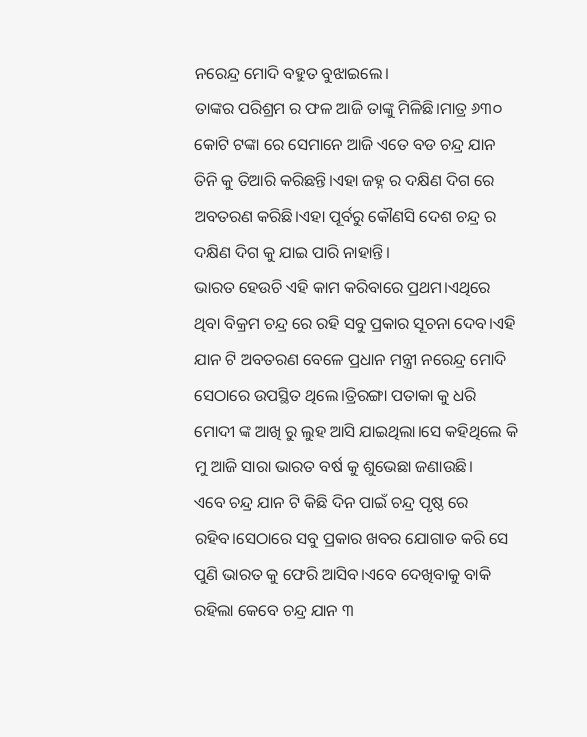ନରେନ୍ଦ୍ର ମୋଦି ବହୁତ ବୁଝାଇଲେ।
ତାଙ୍କର ପରିଶ୍ରମ ର ଫଳ ଆଜି ତାଙ୍କୁ ମିଳିଛି।ମାତ୍ର ୬୩୦ କୋଟି ଟଙ୍କା ରେ ସେମାନେ ଆଜି ଏତେ ବଡ ଚନ୍ଦ୍ର ଯାନ ତିନି କୁ ତିଆରି କରିଛନ୍ତି।ଏହା ଜହ୍ନ ର ଦକ୍ଷିଣ ଦିଗ ରେ ଅବତରଣ କରିଛି।ଏହା ପୂର୍ବରୁ କୌଣସି ଦେଶ ଚନ୍ଦ୍ର ର ଦକ୍ଷିଣ ଦିଗ କୁ ଯାଇ ପାରି ନାହାନ୍ତି।
ଭାରତ ହେଉଚି ଏହି କାମ କରିବାରେ ପ୍ରଥମ।ଏଥିରେ ଥିବା ବିକ୍ରମ ଚନ୍ଦ୍ର ରେ ରହି ସବୁ ପ୍ରକାର ସୂଚନା ଦେବ।ଏହି ଯାନ ଟି ଅବତରଣ ବେଳେ ପ୍ରଧାନ ମନ୍ତ୍ରୀ ନରେନ୍ଦ୍ର ମୋଦି ସେଠାରେ ଉପସ୍ଥିତ ଥିଲେ।ତ୍ରିରଙ୍ଗା ପତାକା କୁ ଧରି ମୋଦୀ ଙ୍କ ଆଖି ରୁ ଲୁହ ଆସି ଯାଇଥିଲା।ସେ କହିଥିଲେ କି ମୁ ଆଜି ସାରା ଭାରତ ବର୍ଷ କୁ ଶୁଭେଛା ଜଣାଉଛି।
ଏବେ ଚନ୍ଦ୍ର ଯାନ ଟି କିଛି ଦିନ ପାଇଁ ଚନ୍ଦ୍ର ପୃଷ୍ଠ ରେ ରହିବ।ସେଠାରେ ସବୁ ପ୍ରକାର ଖବର ଯୋଗାଡ କରି ସେ ପୁଣି ଭାରତ କୁ ଫେରି ଆସିବ।ଏବେ ଦେଖିବାକୁ ବାକି ରହିଲା କେବେ ଚନ୍ଦ୍ର ଯାନ ୩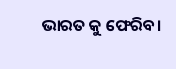ଭାରତ କୁ ଫେରିବ।